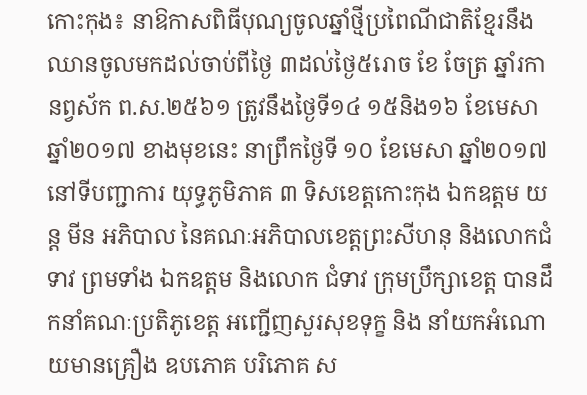កោះកុង៖ នាឱកាសពិធីបុណ្យចូលឆ្នាំថ្មីប្រពៃណីជាតិខ្មែរនឹងឈានចូលមកដល់ចាប់ពីថ្ងៃ ៣ដល់ថ្ងៃ៥រោច ខែ ចែត្រ ឆ្នាំរកា នព្វស័ក ព.ស.២៥៦១ ត្រូវនឹងថ្ងៃទី១៤ ១៥និង១៦ ខែមេសា ឆ្នាំ២០១៧ ខាងមុខនេះ នាព្រឹកថ្ងៃទី ១០ ខែមេសា ឆ្នាំ២០១៧ នៅទីបញ្ជាការ យុទ្ធភូមិភាគ ៣ ទិសខេត្តកោះកុង ឯកឧត្តម យន្ត មីន អភិបាល នៃគណៈអភិបាលខេត្តព្រះសីហនុ និងលោកជំទាវ ព្រមទាំង ឯកឧត្តម និងលោក ជំទាវ ក្រុមប្រឹក្សាខេត្ត បានដឹកនាំគណៈប្រតិភូខេត្ត អញ្ជើញសួរសុខទុក្ខ និង នាំយកអំណោយមានគ្រឿង ឧបភោគ បរិភោគ ស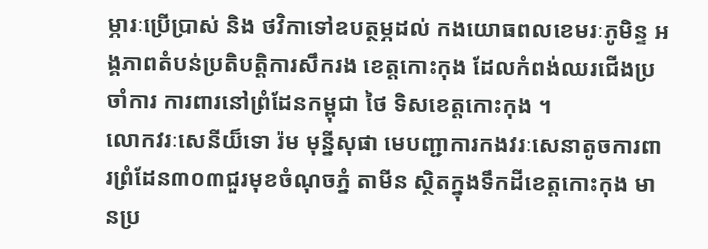ម្ភារៈប្រើប្រាស់ និង ថវិកាទៅឧបត្ថម្ភដល់ កងយោធពលខេមរៈភូមិន្ទ អង្គភាពតំបន់ប្រតិបត្តិការសឹករង ខេត្តកោះកុង ដែលកំពង់ឈរជើងប្រចាំការ ការពារនៅព្រំដែនកម្ពុជា ថៃ ទិសខេត្តកោះកុង ។
លោកវរៈសេនីយ៏ទោ រ៉ម មុន្នីសុផា មេបញ្ជាការកងវរៈសេនាតូចការពារព្រំដែន៣០៣ជួរមុខចំណុចភ្នំ តាមីន ស្ថិតក្នុងទឹកដីខេត្តកោះកុង មានប្រ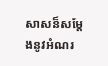សាសន៏សម្តែងនូវអំណរ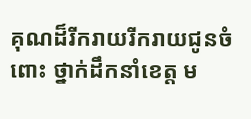គុណដ៏រីករាយរីករាយជូនចំពោះ ថ្នាក់ដឹកនាំខេត្ត ម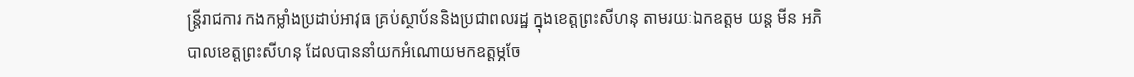ន្ត្រីរាជការ កងកម្លាំងប្រដាប់អាវុធ គ្រប់ស្ថាប័ននិងប្រជាពលរដ្ឋ ក្នុងខេត្តព្រះសីហនុ តាមរយៈឯកឧត្តម យន្ត មីន អភិបាលខេត្តព្រះសីហនុ ដែលបាននាំយកអំណោយមកឧត្តម្ភចែ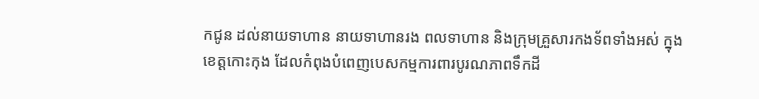កជូន ដល់នាយទាហាន នាយទាហានរង ពលទាហាន និងក្រុមគ្រួសារកងទ័ពទាំងអស់ ក្នុងខេត្តកោះកុង ដែលកំពុងបំពេញបេសកម្មការពារបូរណភាពទឹកដី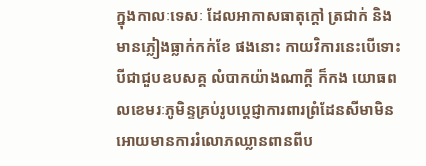ក្នុងកាលៈទេសៈ ដែលអាកាសធាតុក្តៅ ត្រជាក់ និង មានភ្លៀងធ្លាក់កក់ខែ ផងនោះ កាយវិការនេះបើទោះបីជាជួបឧបសគ្គ លំបាកយ៉ាងណាក្តី ក៏កង យោធពលខេមរៈភូមិន្ទគ្រប់រូបប្តេជ្ញាការពារព្រំដែនសីមាមិនអោយមានការរំលោភឈ្លានពានពីប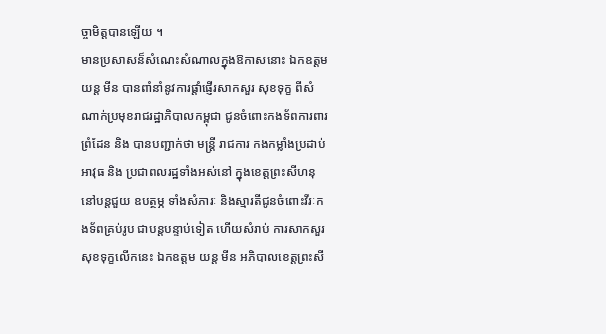ច្ចាមិត្តបានឡើយ ។
មានប្រសាសន៏សំណេះសំណាលក្នុងឱកាសនោះ ឯកឧត្តម យន្ត មីន បានពាំនាំនូវការផ្តាំផ្ញើរសាកសួរ សុខទុក្ខ ពីសំណាក់ប្រមុខរាជរដ្ឋាភិបាលកម្ពុជា ជូនចំពោះកងទ័ពការពារ ព្រំដែន និង បានបញ្ជាក់ថា មន្ត្រី រាជការ កងកម្លាំងប្រដាប់អាវុធ និង ប្រជាពលរដ្ឋទាំងអស់នៅ ក្នុងខេត្តព្រះសីហនុ នៅបន្តជួយ ឧបត្ថម្ភ ទាំងសំភារៈ និងស្មារតីជូនចំពោះវីរៈកងទ័ពគ្រប់រូប ជាបន្តបន្ទាប់ទៀត ហើយសំរាប់ ការសាកសួរ សុខទុក្ខលើកនេះ ឯកឧត្តម យន្ត មីន អភិបាលខេត្តព្រះសី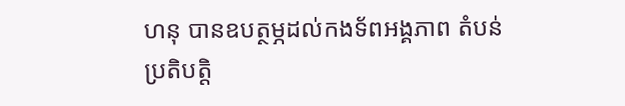ហនុ បានឧបត្ថម្ភដល់កងទ័ពអង្គភាព តំបន់ ប្រតិបត្តិ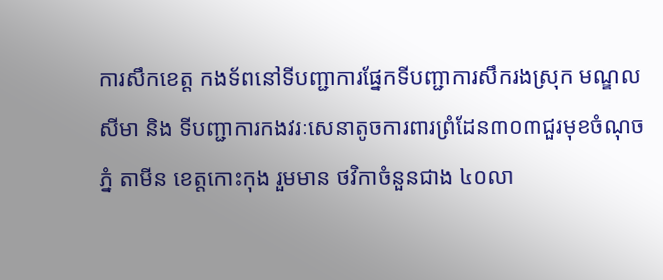ការសឹកខេត្ត កងទ័ពនៅទីបញ្ជាការផ្នែកទីបញ្ជាការសឹករងស្រុក មណ្ឌល សីមា និង ទីបញ្ជាការកងវរៈសេនាតូចការពារព្រំដែន៣០៣ជួរមុខចំណុចភ្នំ តាមីន ខេត្តកោះកុង រួមមាន ថវិកាចំនួនជាង ៤០លា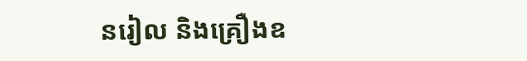នរៀល និងគ្រឿងឧ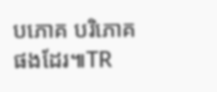បភោគ បរិភោគ ផងដែរ៕TR